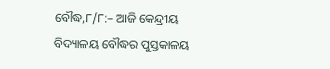ବୌଦ୍ଧ,୮/୮:– ଆଜି କେନ୍ଦ୍ରୀୟ ବିଦ୍ୟାଳୟ ବୌଦ୍ଧର ପୁସ୍ତକାଳୟ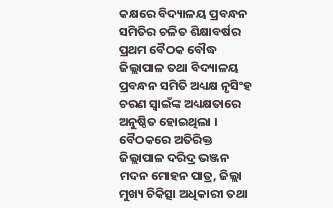କକ୍ଷରେ ବିଦ୍ୟାଳୟ ପ୍ରବନ୍ଧନ ସମିତିର ଚଳିତ ଶିକ୍ଷାବର୍ଷର ପ୍ରଥମ ବୈଠକ ବୌଦ୍ଧ ଜିଲ୍ଲାପାଳ ତଥା ବିଦ୍ୟାଳୟ ପ୍ରବନ୍ଧନ ସମିତି ଅଧ୍ୟକ୍ଷ ନୃସିଂହ ଚରଣ ସ୍ୱାଇଁଙ୍କ ଅଧ୍ୟକ୍ଷତାରେ ଅନୁଷ୍ଠିତ ହୋଇଥିଲା । ବୈଠକରେ ଅତିରିକ୍ତ ଜିଲ୍ଲାପାଳ ଦରିଦ୍ର ଭଞ୍ଜନ ମଦନ ମୋହନ ପାତ୍ର, ଜିଲ୍ଲା ମୁଖ୍ୟ ଚିକିତ୍ସା ଅଧିକାରୀ ତଥା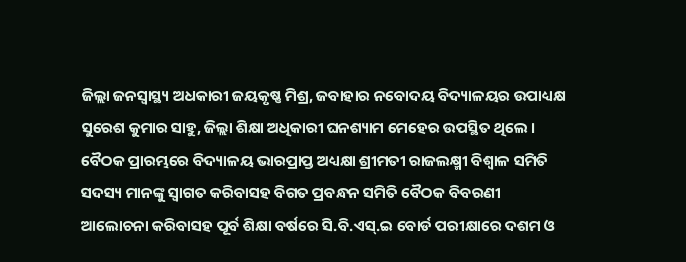ଜିଲ୍ଲା ଜନସ୍ୱାସ୍ଥ୍ୟ ଅଧକାରୀ ଜୟକୃଷ୍ଣ ମିଶ୍ର, ଜବାହାର ନବୋଦୟ ବିଦ୍ୟାଳୟର ଉପାଧ୍ୟକ୍ଷ ସୁରେଶ କୁମାର ସାହୁ, ଜିଲ୍ଲା ଶିକ୍ଷା ଅଧିକାରୀ ଘନଶ୍ୟାମ ମେହେର ଉପସ୍ଥିତ ଥିଲେ । ବୈଠକ ପ୍ରାରମ୍ଭରେ ବିଦ୍ୟାଳୟ ଭାରପ୍ରାପ୍ତ ଅଧ୍ୟକ୍ଷା ଶ୍ରୀମତୀ ରାଜଲକ୍ଷ୍ମୀ ବିଶ୍ୱାଳ ସମିତି ସଦସ୍ୟ ମାନଙ୍କୁ ସ୍ୱାଗତ କରିବାସହ ବିଗତ ପ୍ରବନ୍ଧନ ସମିତି ବୈଠକ ବିବରଣୀ ଆଲୋଚନା କରିବାସହ ପୂର୍ବ ଶିକ୍ଷା ବର୍ଷରେ ସି.ବି.ଏସ୍.ଇ ବୋର୍ଡ ପରୀକ୍ଷାରେ ଦଶମ ଓ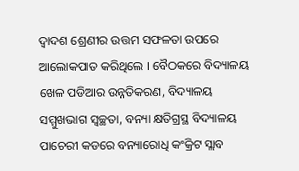ଦ୍ୱାଦଶ ଶ୍ରେଣୀର ଉତ୍ତମ ସଫଳତା ଉପରେ ଆଲୋକପାତ କରିଥିଲେ । ବୈଠକରେ ବିଦ୍ୟାଳୟ ଖେଳ ପଡିଆର ଉନ୍ନତିକରଣ, ବିଦ୍ୟାଳୟ ସମ୍ମୁଖଭାଗ ସ୍ୱଚ୍ଛତା, ବନ୍ୟା କ୍ଷତିଗ୍ରସ୍ଥ ବିଦ୍ୟାଳୟ ପାଚେରୀ କଡରେ ବନ୍ୟାରୋଧି କଂକ୍ରିଟ ସ୍ଲାବ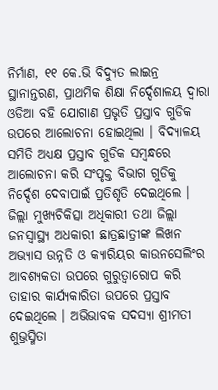ନିର୍ମାଣ, ୧୧ କେ.ଭି ବିଦ୍ୟୁତ ଲାଇନ୍ର ସ୍ଥାନାନ୍ତରଣ, ପ୍ରାଥମିକ ଶିକ୍ଷା ନିର୍ଦ୍ଦେଶାଳୟ ଦ୍ୱାରା ଓଡିଆ ବହି ଯୋଗାଣ ପ୍ରଭୃତି ପ୍ରସ୍ତାବ ଗୁଡିକ ଉପରେ ଆଲୋଚନା ହୋଇଥିଲା । ବିଦ୍ୟାଳୟ ସମିତି ଅଧ୍ୟକ୍ଷ ପ୍ରସ୍ତାବ ଗୁଡିକ ସମ୍ବନ୍ଧରେ ଆଲୋଚନା କରି ସଂପୃକ୍ତ ବିଭାଗ ଗୁଡିକୁ ନିର୍ଦ୍ଦେଶ ଦେବାପାଇଁ ପ୍ରତିଶୃତି ଦେଇଥିଲେ । ଜିଲ୍ଲା ମୁଖ୍ୟଚିକିତ୍ସା ଅଧିକାରୀ ତଥା ଜିଲ୍ଲା ଜନସ୍ୱାସ୍ଥ୍ୟ ଅଧକାରୀ ଛାତ୍ରଛାତ୍ରୀଙ୍କ ଲିଖନ ଅଭ୍ୟାସ ଉନ୍ନତି ଓ କ୍ୟାରିୟର କାଉନସେଲିଂର ଆବଶ୍ୟକତା ଉପରେ ଗୁରୁତ୍ୱାରୋପ କରି ତାହାର କାର୍ଯ୍ୟକାରିତା ଉପରେ ପ୍ରସ୍ତାବ ଦେଇଥିଲେ । ଅଭିଭାବକ ସଦସ୍ୟା ଶ୍ରୀମତୀ ଶୁଭ୍ରସ୍ମିତା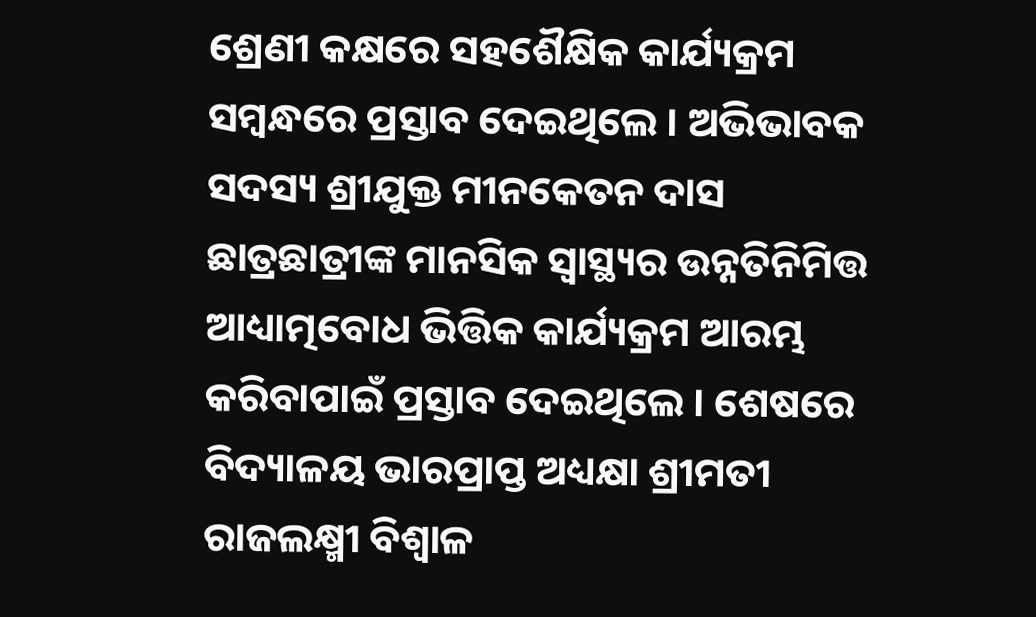ଶ୍ରେଣୀ କକ୍ଷରେ ସହଶୈକ୍ଷିକ କାର୍ଯ୍ୟକ୍ରମ ସମ୍ବନ୍ଧରେ ପ୍ରସ୍ତାବ ଦେଇଥିଲେ । ଅଭିଭାବକ ସଦସ୍ୟ ଶ୍ରୀଯୁକ୍ତ ମୀନକେତନ ଦାସ ଛାତ୍ରଛାତ୍ରୀଙ୍କ ମାନସିକ ସ୍ୱାସ୍ଥ୍ୟର ଉନ୍ନତିନିମିତ୍ତ ଆଧ୍ୟାତ୍ମବୋଧ ଭିତ୍ତିକ କାର୍ଯ୍ୟକ୍ରମ ଆରମ୍ଭ କରିବାପାଇଁ ପ୍ରସ୍ତାବ ଦେଇଥିଲେ । ଶେଷରେ ବିଦ୍ୟାଳୟ ଭାରପ୍ରାପ୍ତ ଅଧ୍ୟକ୍ଷା ଶ୍ରୀମତୀ ରାଜଲକ୍ଷ୍ମୀ ବିଶ୍ୱାଳ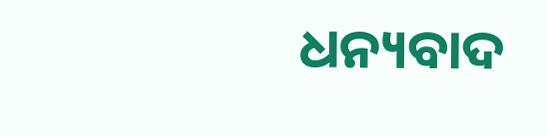ଧନ୍ୟବାଦ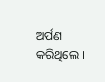ଅର୍ପଣ କରିଥିଲେ ।